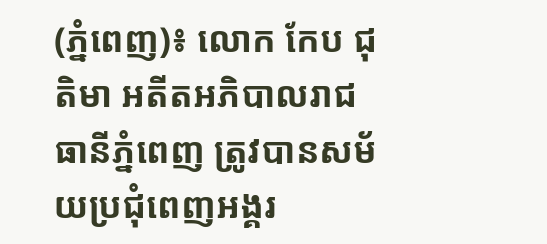(ភ្នំពេញ)៖ លោក កែប ជុតិមា អតីតអភិបាលរាជធានីភ្នំពេញ ត្រូវបានសម័យប្រជុំពេញអង្គរ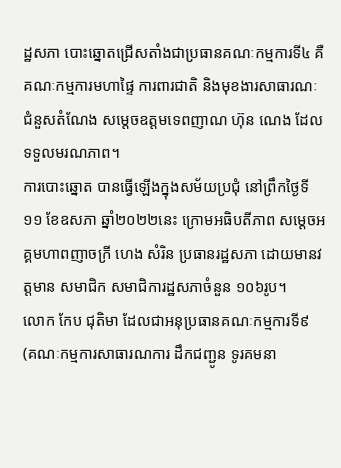ដ្ឋសភា បោះឆ្នោតជ្រើសតាំងជាប្រធានគណៈកម្មការទី៤ គឺគណៈកម្មការមហាផ្ទៃ ការពារជាតិ និងមុខងារសាធារណៈ ជំនួសតំណែង សម្តេចឧត្តមទេពញាណ ហ៊ុន ណេង ដែលទទួលមរណភាព។
ការបោះឆ្នោត បានធ្វើឡើងក្នុងសម័យប្រជុំ នៅព្រឹកថ្ងៃទី១១ ខែឧសភា ឆ្នាំ២០២២នេះ ក្រោមអធិបតីភាព សម្ដេចអគ្គមហាពញាចក្រី ហេង សំរិន ប្រធានរដ្ឋសភា ដោយមានវត្តមាន សមាជិក សមាជិការដ្ឋសភាចំនួន ១០៦រូប។
លោក កែប ជុតិមា ដែលជាអនុប្រធានគណៈកម្មការទី៩ (គណៈកម្មការសាធារណការ ដឹកជញ្ជូន ទូរគមនា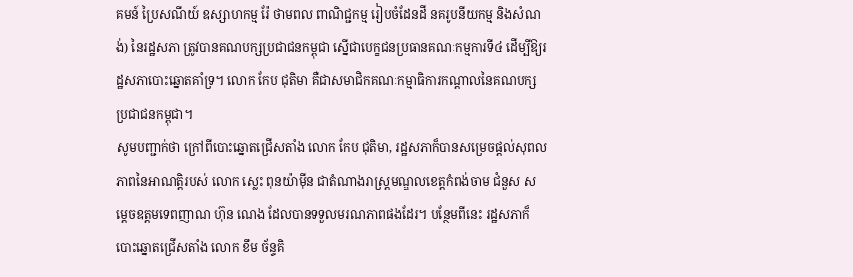គមន៍ ប្រៃសណីយ៍ ឧស្សាហកម្ម រ៉ែ ថាមពល ពាណិជ្ជកម្ម រៀបចំដែនដី នគរូបនីយកម្ម និងសំណង់) នៃរដ្ឋសភា ត្រូវបានគណបក្សប្រជាជនកម្ពុជា ស្នើជាបេក្ខជនប្រធានគណៈកម្មការទី៤ ដើម្បីឱ្យរដ្ឋសភាបោះឆ្នោតគាំទ្រ។ លោក កែប ជុតិមា គឺជាសមាជិកគណៈកម្មាធិការកណ្តាលនៃគណបក្សប្រជាជនកម្ពុជា។
សូមបញ្ជាក់ថា ក្រៅពីបោះឆ្នោតជ្រើសតាំង លោក កែប ជុតិមា, រដ្ឋសភាក៏បានសម្រេចផ្តល់សុពលភាពនៃអាណត្តិរបស់ លោក ស្លេះ ពុនយ៉ាម៉ីន ជាតំណាងរាស្រ្តមណ្ឌលខេត្តកំពង់ចាម ជំនួស សម្តេចឧត្តមទេពញាណ ហ៊ុន ណេង ដែលបានទទួលមរណភាពផងដែរ។ បន្ថែមពីនេះ រដ្ឋសភាក៏បោះឆ្នោតជ្រើសតាំង លោក ខឹម ច័ន្ទគិ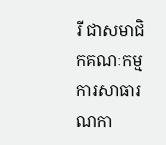រី ជាសមាជិកគណៈកម្មការសាធារណកា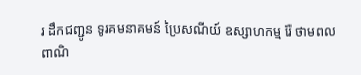រ ដឹកជញ្ជូន ទូរគមនាគមន៍ ប្រៃសណីយ៍ ឧស្សាហកម្ម រ៉ែ ថាមពល ពាណិ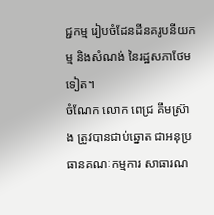ជ្ជកម្ម រៀបចំដែនដីនគរូបនីយកម្ម និងសំណង់ នៃរដ្ឋសភាថែមទៀត។
ចំណែក លោក ពេជ្រ គឹមស៊្រាង ត្រូវបានជាប់ឆ្នោត ជាអនុប្រធានគណៈកម្មការ សាធារណ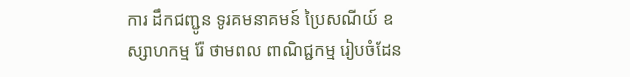ការ ដឹកជញ្ជូន ទូរគមនាគមន៍ ប្រៃសណីយ៍ ឧស្សាហកម្ម រ៉ែ ថាមពល ពាណិជ្ជកម្ម រៀបចំដែន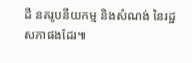ដី នគរូបនីយកម្ម និងសំណង់ នៃរដ្ឋសភាផងដែរ៕